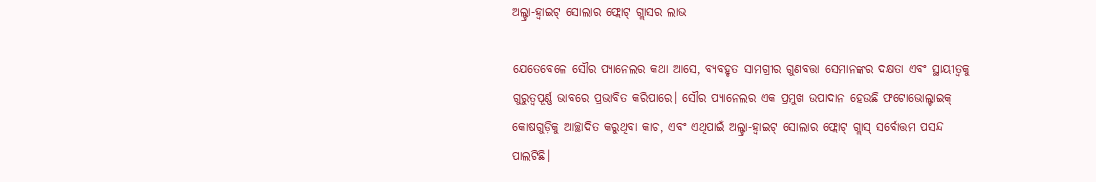ଅଲ୍ଟ୍ରା-ହ୍ୱାଇଟ୍ ସୋଲାର ଫ୍ଲୋଟ୍ ଗ୍ଲାସର ଲାଭ

ଯେତେବେଳେ ସୌର ପ୍ୟାନେଲର କଥା ଆସେ, ବ୍ୟବହୃତ ସାମଗ୍ରୀର ଗୁଣବତ୍ତା ସେମାନଙ୍କର ଦକ୍ଷତା ଏବଂ ସ୍ଥାୟୀତ୍ୱକୁ ଗୁରୁତ୍ୱପୂର୍ଣ୍ଣ ଭାବରେ ପ୍ରଭାବିତ କରିପାରେ। ସୌର ପ୍ୟାନେଲର ଏକ ପ୍ରମୁଖ ଉପାଦାନ ହେଉଛି ଫଟୋଭୋଲ୍ଟାଇକ୍ କୋଷଗୁଡ଼ିକୁ ଆଚ୍ଛାଦିତ କରୁଥିବା କାଚ, ଏବଂ ଏଥିପାଇଁ ଅଲ୍ଟ୍ରା-ହ୍ୱାଇଟ୍ ସୋଲାର ଫ୍ଲୋଟ୍ ଗ୍ଲାସ୍ ସର୍ବୋତ୍ତମ ପସନ୍ଦ ପାଲଟିଛି।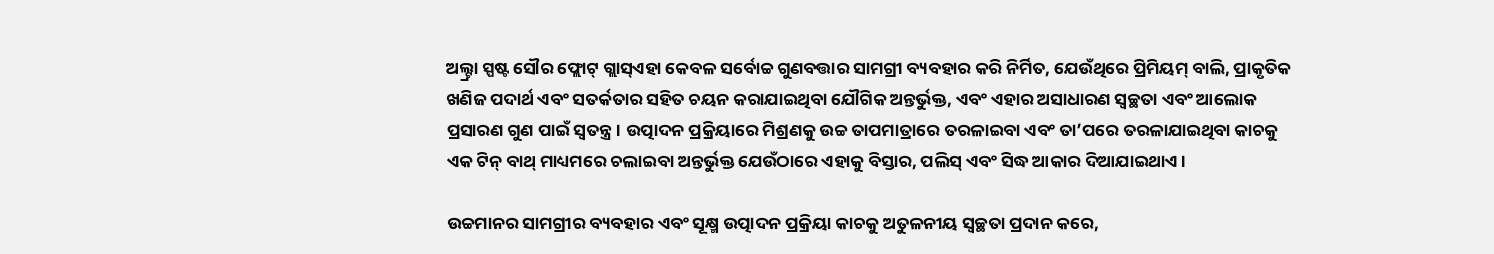ଅଲ୍ଟ୍ରା ସ୍ପଷ୍ଟ ସୌର ଫ୍ଲୋଟ୍ ଗ୍ଲାସ୍ଏହା କେବଳ ସର୍ବୋଚ୍ଚ ଗୁଣବତ୍ତାର ସାମଗ୍ରୀ ବ୍ୟବହାର କରି ନିର୍ମିତ, ଯେଉଁଥିରେ ପ୍ରିମିୟମ୍ ବାଲି, ପ୍ରାକୃତିକ ଖଣିଜ ପଦାର୍ଥ ଏବଂ ସତର୍କତାର ସହିତ ଚୟନ କରାଯାଇଥିବା ଯୌଗିକ ଅନ୍ତର୍ଭୁକ୍ତ, ଏବଂ ଏହାର ଅସାଧାରଣ ସ୍ୱଚ୍ଛତା ଏବଂ ଆଲୋକ ପ୍ରସାରଣ ଗୁଣ ପାଇଁ ସ୍ୱତନ୍ତ୍ର। ଉତ୍ପାଦନ ପ୍ରକ୍ରିୟାରେ ମିଶ୍ରଣକୁ ଉଚ୍ଚ ତାପମାତ୍ରାରେ ତରଳାଇବା ଏବଂ ତା’ପରେ ତରଳାଯାଇଥିବା କାଚକୁ ଏକ ଟିନ୍ ବାଥ୍ ମାଧ୍ୟମରେ ଚଲାଇବା ଅନ୍ତର୍ଭୁକ୍ତ ଯେଉଁଠାରେ ଏହାକୁ ବିସ୍ତାର, ପଲିସ୍ ଏବଂ ସିଦ୍ଧ ଆକାର ଦିଆଯାଇଥାଏ।

ଉଚ୍ଚମାନର ସାମଗ୍ରୀର ବ୍ୟବହାର ଏବଂ ସୂକ୍ଷ୍ମ ଉତ୍ପାଦନ ପ୍ରକ୍ରିୟା କାଚକୁ ଅତୁଳନୀୟ ସ୍ୱଚ୍ଛତା ପ୍ରଦାନ କରେ,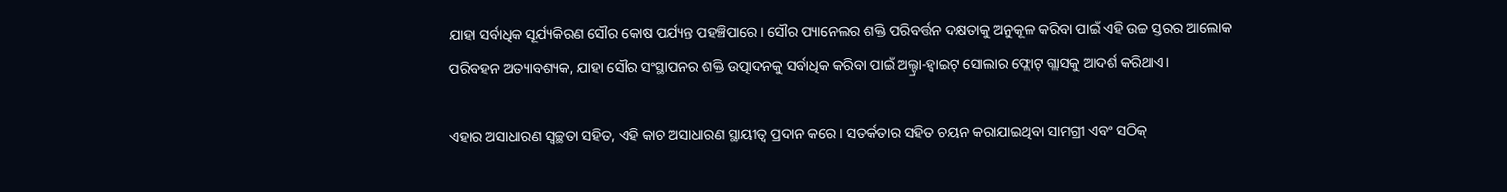ଯାହା ସର୍ବାଧିକ ସୂର୍ଯ୍ୟକିରଣ ସୌର କୋଷ ପର୍ଯ୍ୟନ୍ତ ପହଞ୍ଚିପାରେ। ସୌର ପ୍ୟାନେଲର ଶକ୍ତି ପରିବର୍ତ୍ତନ ଦକ୍ଷତାକୁ ଅନୁକୂଳ କରିବା ପାଇଁ ଏହି ଉଚ୍ଚ ସ୍ତରର ଆଲୋକ ପରିବହନ ଅତ୍ୟାବଶ୍ୟକ, ଯାହା ସୌର ସଂସ୍ଥାପନର ଶକ୍ତି ଉତ୍ପାଦନକୁ ସର୍ବାଧିକ କରିବା ପାଇଁ ଅଲ୍ଟ୍ରା-ହ୍ୱାଇଟ୍ ସୋଲାର ଫ୍ଲୋଟ୍ ଗ୍ଲାସକୁ ଆଦର୍ଶ କରିଥାଏ।

ଏହାର ଅସାଧାରଣ ସ୍ୱଚ୍ଛତା ସହିତ, ଏହି କାଚ ଅସାଧାରଣ ସ୍ଥାୟୀତ୍ୱ ପ୍ରଦାନ କରେ। ସତର୍କତାର ସହିତ ଚୟନ କରାଯାଇଥିବା ସାମଗ୍ରୀ ଏବଂ ସଠିକ୍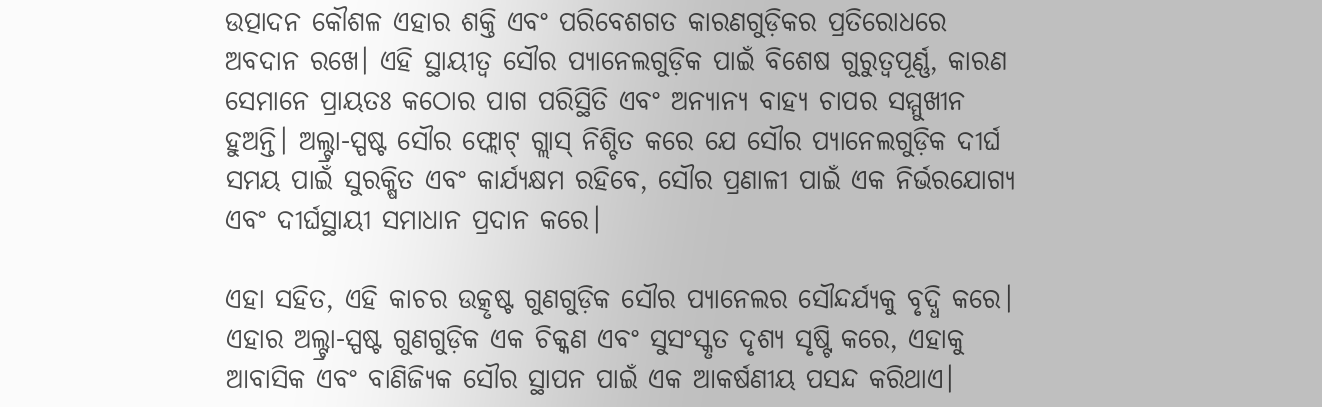ଉତ୍ପାଦନ କୌଶଳ ଏହାର ଶକ୍ତି ଏବଂ ପରିବେଶଗତ କାରଣଗୁଡ଼ିକର ପ୍ରତିରୋଧରେ ଅବଦାନ ରଖେ। ଏହି ସ୍ଥାୟୀତ୍ୱ ସୌର ପ୍ୟାନେଲଗୁଡ଼ିକ ପାଇଁ ବିଶେଷ ଗୁରୁତ୍ୱପୂର୍ଣ୍ଣ, କାରଣ ସେମାନେ ପ୍ରାୟତଃ କଠୋର ପାଗ ପରିସ୍ଥିତି ଏବଂ ଅନ୍ୟାନ୍ୟ ବାହ୍ୟ ଚାପର ସମ୍ମୁଖୀନ ହୁଅନ୍ତି। ଅଲ୍ଟ୍ରା-ସ୍ପଷ୍ଟ ସୌର ଫ୍ଲୋଟ୍ ଗ୍ଲାସ୍ ନିଶ୍ଚିତ କରେ ଯେ ସୌର ପ୍ୟାନେଲଗୁଡ଼ିକ ଦୀର୍ଘ ସମୟ ପାଇଁ ସୁରକ୍ଷିତ ଏବଂ କାର୍ଯ୍ୟକ୍ଷମ ରହିବେ, ସୌର ପ୍ରଣାଳୀ ପାଇଁ ଏକ ନିର୍ଭରଯୋଗ୍ୟ ଏବଂ ଦୀର୍ଘସ୍ଥାୟୀ ସମାଧାନ ପ୍ରଦାନ କରେ।

ଏହା ସହିତ, ଏହି କାଚର ଉତ୍କୃଷ୍ଟ ଗୁଣଗୁଡ଼ିକ ସୌର ପ୍ୟାନେଲର ସୌନ୍ଦର୍ଯ୍ୟକୁ ବୃଦ୍ଧି କରେ। ଏହାର ଅଲ୍ଟ୍ରା-ସ୍ପଷ୍ଟ ଗୁଣଗୁଡ଼ିକ ଏକ ଚିକ୍କଣ ଏବଂ ସୁସଂସ୍କୃତ ଦୃଶ୍ୟ ସୃଷ୍ଟି କରେ, ଏହାକୁ ଆବାସିକ ଏବଂ ବାଣିଜ୍ୟିକ ସୌର ସ୍ଥାପନ ପାଇଁ ଏକ ଆକର୍ଷଣୀୟ ପସନ୍ଦ କରିଥାଏ।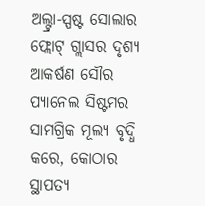ଅଲ୍ଟ୍ରା-ସ୍ପଷ୍ଟ ସୋଲାର ଫ୍ଲୋଟ୍ ଗ୍ଲାସର ଦୃଶ୍ୟ ଆକର୍ଷଣ ସୌର ପ୍ୟାନେଲ ସିଷ୍ଟମର ସାମଗ୍ରିକ ମୂଲ୍ୟ ବୃଦ୍ଧି କରେ, କୋଠାର ସ୍ଥାପତ୍ୟ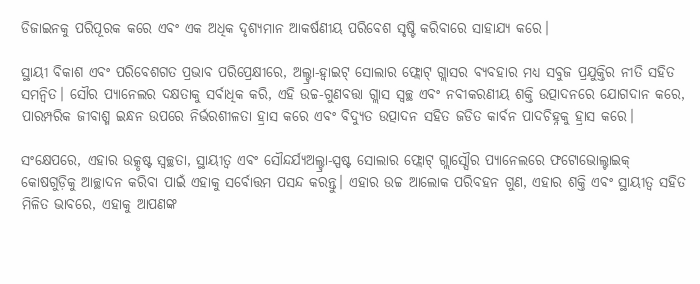ଡିଜାଇନକୁ ପରିପୂରକ କରେ ଏବଂ ଏକ ଅଧିକ ଦୃଶ୍ୟମାନ ଆକର୍ଷଣୀୟ ପରିବେଶ ସୃଷ୍ଟି କରିବାରେ ସାହାଯ୍ୟ କରେ।

ସ୍ଥାୟୀ ବିକାଶ ଏବଂ ପରିବେଶଗତ ପ୍ରଭାବ ପରିପ୍ରେକ୍ଷୀରେ, ଅଲ୍ଟ୍ରା-ହ୍ୱାଇଟ୍ ସୋଲାର ଫ୍ଲୋଟ୍ ଗ୍ଲାସର ବ୍ୟବହାର ମଧ୍ୟ ସବୁଜ ପ୍ରଯୁକ୍ତିର ନୀତି ସହିତ ସମନ୍ୱିତ। ସୌର ପ୍ୟାନେଲର ଦକ୍ଷତାକୁ ସର୍ବାଧିକ କରି, ଏହି ଉଚ୍ଚ-ଗୁଣବତ୍ତା ଗ୍ଲାସ ସ୍ୱଚ୍ଛ ଏବଂ ନବୀକରଣୀୟ ଶକ୍ତି ଉତ୍ପାଦନରେ ଯୋଗଦାନ କରେ, ପାରମ୍ପରିକ ଜୀବାଶ୍ମ ଇନ୍ଧନ ଉପରେ ନିର୍ଭରଶୀଳତା ହ୍ରାସ କରେ ଏବଂ ବିଦ୍ୟୁତ ଉତ୍ପାଦନ ସହିତ ଜଡିତ କାର୍ବନ ପାଦଚିହ୍ନକୁ ହ୍ରାସ କରେ।

ସଂକ୍ଷେପରେ, ଏହାର ଉତ୍କୃଷ୍ଟ ସ୍ୱଚ୍ଛତା, ସ୍ଥାୟୀତ୍ୱ ଏବଂ ସୌନ୍ଦର୍ଯ୍ୟଅଲ୍ଟ୍ରା-ସ୍ପଷ୍ଟ ସୋଲାର ଫ୍ଲୋଟ୍ ଗ୍ଲାସ୍ସୌର ପ୍ୟାନେଲରେ ଫଟୋଭୋଲ୍ଟାଇକ୍ କୋଷଗୁଡ଼ିକୁ ଆଚ୍ଛାଦନ କରିବା ପାଇଁ ଏହାକୁ ସର୍ବୋତ୍ତମ ପସନ୍ଦ କରନ୍ତୁ। ଏହାର ଉଚ୍ଚ ଆଲୋକ ପରିବହନ ଗୁଣ, ଏହାର ଶକ୍ତି ଏବଂ ସ୍ଥାୟୀତ୍ୱ ସହିତ ମିଳିତ ଭାବରେ, ଏହାକୁ ଆପଣଙ୍କ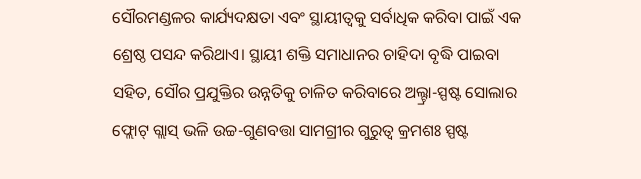ସୌରମଣ୍ଡଳର କାର୍ଯ୍ୟଦକ୍ଷତା ଏବଂ ସ୍ଥାୟୀତ୍ୱକୁ ସର୍ବାଧିକ କରିବା ପାଇଁ ଏକ ଶ୍ରେଷ୍ଠ ପସନ୍ଦ କରିଥାଏ। ସ୍ଥାୟୀ ଶକ୍ତି ସମାଧାନର ଚାହିଦା ବୃଦ୍ଧି ପାଇବା ସହିତ, ସୌର ପ୍ରଯୁକ୍ତିର ଉନ୍ନତିକୁ ଚାଳିତ କରିବାରେ ଅଲ୍ଟ୍ରା-ସ୍ପଷ୍ଟ ସୋଲାର ଫ୍ଲୋଟ୍ ଗ୍ଲାସ୍ ଭଳି ଉଚ୍ଚ-ଗୁଣବତ୍ତା ସାମଗ୍ରୀର ଗୁରୁତ୍ୱ କ୍ରମଶଃ ସ୍ପଷ୍ଟ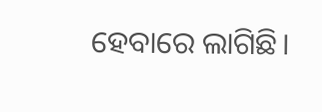ହେବାରେ ଲାଗିଛି।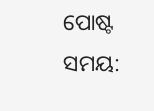ପୋଷ୍ଟ ସମୟ: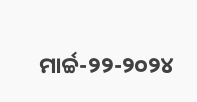ମାର୍ଚ୍ଚ-୨୨-୨୦୨୪